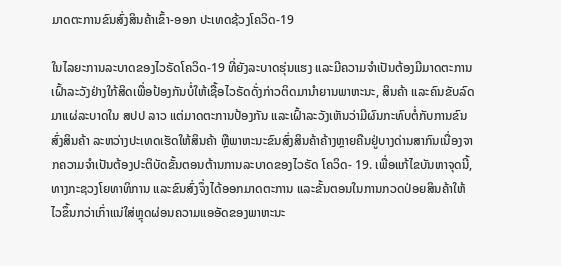ມາດຕະການຂົນສົ່ງສິນຄ້າເຂົ້າ-ອອກ ປະເທດຊ້ວງໂຄວິດ-19

ໃນໄລຍະການລະບາດຂອງໄວຣັດໂຄວິດ-19 ທີ່ຍັງລະບາດຮຸ່ນແຮງ ແລະມີຄວາມຈໍາເປັນຕ້ອງມີມາດຕະການເຝົ້າລະວັງຢ່າງໃກ້ສິດເພື່ອປ້ອງກັນບໍ່ໃຫ້ເຊື້ອໄວຣັດດັ່ງກ່າວຕິດມານໍາຍານພາຫະນະ, ສິນຄ້າ ແລະຄົນຂັບລົດມາແຜ່ລະບາດໃນ ສປປ ລາວ ແຕ່ມາດຕະການປ້ອງກັນ ແລະເຝົ້າລະວັງເຫັນວ່າມີຜົນກະທົບຕໍ່ກັບການຂົນສົ່ງສິນຄ້າ ລະຫວ່າງປະເທດເຮັດໃຫ້ສິນຄ້າ ຫຼືພາຫະນະຂົນສົ່ງສິນຄ້າຄ້າງຫຼາຍຄືນຢູ່ບາງດ່ານສາກົນເນື່ອງຈາກຄວາມຈໍາເປັນຕ້ອງປະຕິບັດຂັ້ນຕອນຕ້ານການລະບາດຂອງໄວຣັດ ໂຄວິດ- 19. ເພື່ອແກ້ໄຂບັນຫາຈຸດນີ້, ທາງກະຊວງໂຍທາທິການ ແລະຂົນສົ່ງຈຶ່ງໄດ້ອອກມາດຕະການ ແລະຂັ້ນຕອນໃນການກວດປ່ອຍສິນຄ້າໃຫ້ໄວຂຶ້ນກວ່າເກົ່າແນ່ໃສ່ຫຼຸດຜ່ອນຄວາມແອອັດຂອງພາຫະນະ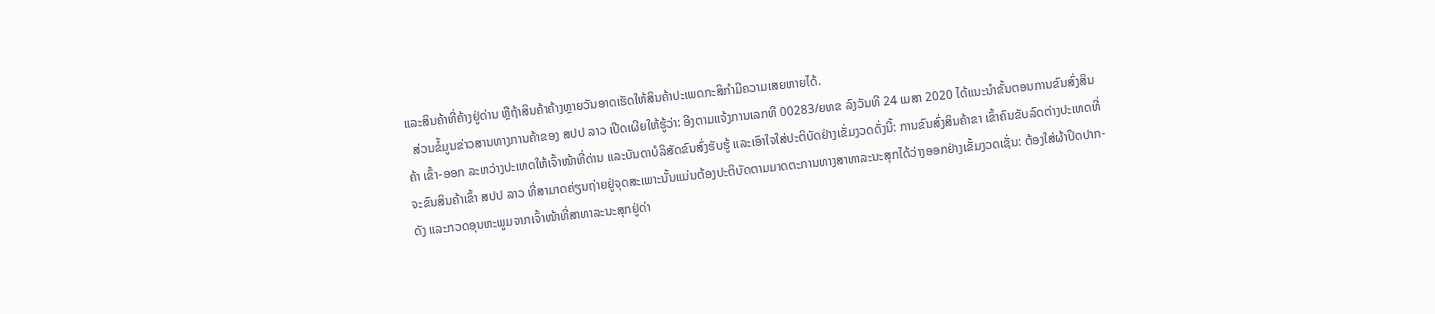ແລະສິນຄ້າທີ່ຄ້າງຢູ່ດ່ານ ຫຼືຖ້າສິນຄ້າຄ້າງຫຼາຍວັນອາດເຮັດໃຫ້ສິນຄ້າປະເພດກະສິກໍາມີຄວາມເສຍຫາຍໄດ້.
  ສ່ວນຂໍ້ມູນຂ່າວສານທາງການຄ້າຂອງ ສປປ ລາວ ເປີດເຜີຍໃຫ້ຮູ້ວ່າ: ອີງຕາມແຈ້ງການເລກທີ 00283/ຍທຂ ລົງວັນທີ 24 ເມສາ 2020 ໄດ້ແນະນໍາຂັ້ນຕອນການຂົນສົ່ງສິນຄ້າ ເຂົ້າ-ອອກ ລະຫວ່າງປະເທດໃຫ້ເຈົ້າໜ້າທີ່ດ່ານ ແລະບັນດາບໍລິສັດຂົນສົ່ງຮັບຮູ້ ແລະເອົາໃຈໃສ່ປະຕິບັດຢ່າງເຂັ່ມງວດດັ່ງນີ້: ການຂົນສົ່ງສິນຄ້າຂາ ເຂົ້າຄົນຂັບລົດຕ່າງປະເທດທີ່ຈະຂົນສິນຄ້າເຂົ້າ ສປປ ລາວ ທີ່ສາມາດຄ່ຽນຖ່າຍຢູ່ຈຸດສະເພາະນັ້ນແມ່ນຕ້ອງປະຕິບັດຕາມມາດຕະການທາງສາທາລະນະສຸກໄດ້ວ່າງອອກຢ່າງເຂັ້ມງວດເຊັ່ນ: ຕ້ອງໃສ່ຜ້າປິດປາກ-ດັງ ແລະກວດອຸນຫະພູມຈາກເຈົ້າໜ້າທີ່ສາທາລະນະສຸກຢູ່ດ່າ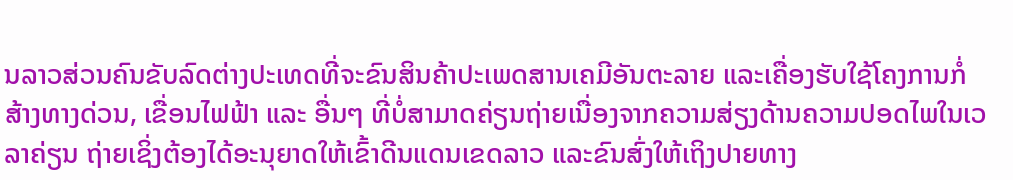ນລາວສ່ວນຄົນຂັບລົດຕ່າງປະເທດທີ່ຈະຂົນສິນຄ້າປະເພດສານເຄມີອັນຕະລາຍ ແລະເຄື່ອງຮັບໃຊ້ໂຄງການກໍ່ສ້າງທາງດ່ວນ, ເຂື່ອນໄຟຟ້າ ແລະ ອື່ນໆ ທີ່ບໍ່ສາມາດຄ່ຽນຖ່າຍເນື່ອງຈາກຄວາມສ່ຽງດ້ານຄວາມປອດໄພໃນເວລາຄ່ຽນ ຖ່າຍເຊິ່ງຕ້ອງໄດ້ອະນຸຍາດໃຫ້ເຂົ້າດີນແດນເຂດລາວ ແລະຂົນສົ່ງໃຫ້ເຖິງປາຍທາງ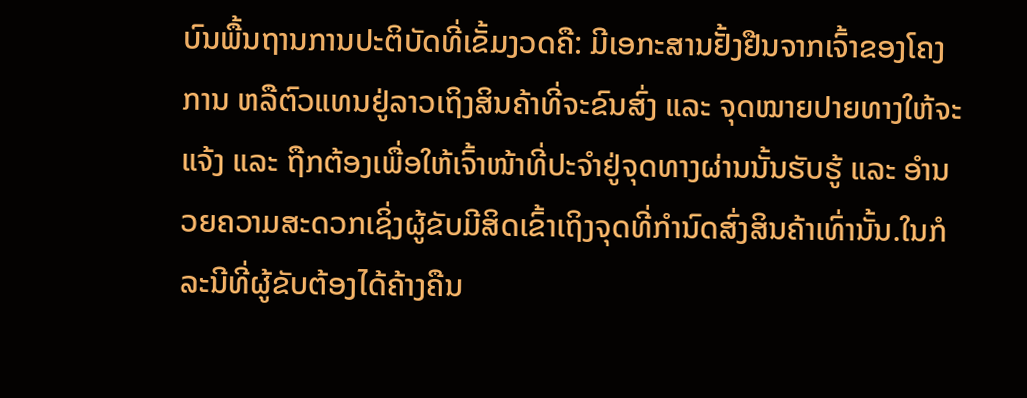ບົນພື້ນຖານການປະຕິບັດທີ່ເຂັ້ມງວດຄື: ມີເອກະສານຢັ້ງຢືນຈາກເຈົ້າຂອງໂຄງການ ຫລືຕົວແທນຢູ່ລາວເຖິງສິນຄ້າທີ່ຈະຂົນສົ່ງ ແລະ ຈຸດໝາຍປາຍທາງໃຫ້ຈະແຈ້ງ ແລະ ຖືກຕ້ອງເພື່ອໃຫ້ເຈົ້າໜ້າທີ່ປະຈໍາຢູ່ຈຸດທາງຜ່ານນັ້ນຮັບຮູ້ ແລະ ອໍານວຍຄວາມສະດວກເຊິ່ງຜູ້ຂັບມີສິດເຂົ້າເຖິງຈຸດທີ່ກໍານົດສົ່ງສິນຄ້າເທົ່ານັ້ນ.ໃນກໍລະນີທີ່ຜູ້ຂັບຕ້ອງໄດ້ຄ້າງຄືນ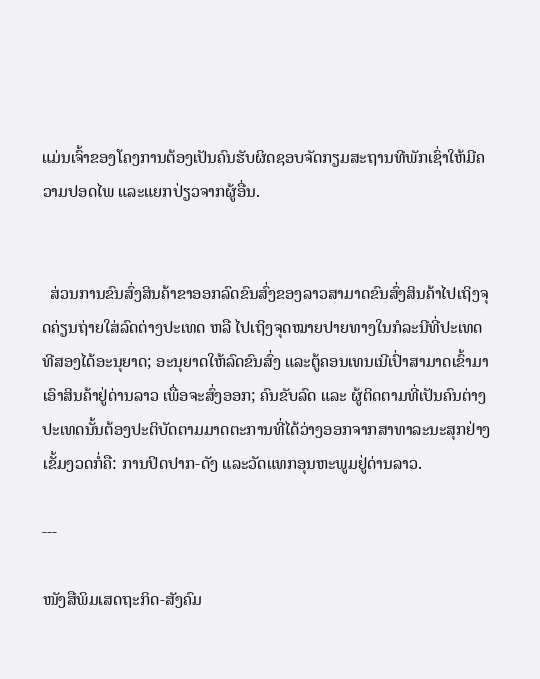ແມ່ນເຈົ້າຂອງໂຄງການຕ້ອງເປັນຄົນຮັບຜິດຊອບຈັດກຽມສະຖານທີພັກເຊົ່າໃຫ້ມີຄວາມປອດໄພ ແລະແຍກປ່ຽວຈາກຜູ້ອື່ນ.


  ສ່ວນການຂົນສົ່ງສິນຄ້າຂາອອກລົດຂົນສົ່ງຂອງລາວສາມາດຂົນສົ່ງສິນຄ້າໄປເຖິງຈຸດຄ່ຽນຖ່າຍໃສ່ລົດຕ່າງປະເທດ ຫລື ໄປເຖິງຈຸດໝາຍປາຍທາງໃນກໍລະນີທີ່ປະເທດທີສອງໄດ້ອະນຸຍາດ; ອະນຸຍາດໃຫ້ລົດຂົນສົ່ງ ແລະຕູ້ຄອນເທນເນີເປົ່າສາມາດເຂົ້າມາເອົາສິນຄ້າຢູ່ດ່ານລາວ ເພື່ອຈະສົ່ງອອກ; ຄົນຂັບລົດ ແລະ ຜູ້ຕິດຕາມທີ່ເປັນຄົນຕ່າງປະເທດນັ້ນຕ້ອງປະຕິບັດຕາມມາດຕະການທີ່ໄດ້ວ່າງອອກຈາກສາທາລະນະສຸກຢ່າງເຂັ້ມງວດກໍ່ຄື: ການປິດປາກ-ດັງ ແລະວັດແທກອຸນຫະພູມຢູ່ດ່ານລາວ.

---

ໜັງສືພິມເສດຖະກິດ-ສັງຄົມ